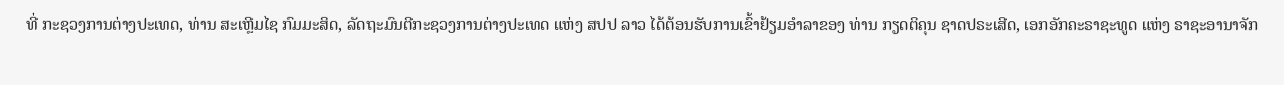ທີ່ ກະຊວງການຕ່າງປະເທດ, ທ່ານ ສະເຫຼີມໄຊ ກົມມະສິດ, ລັດຖະມົນຕີກະຊວງການຕ່າງປະເທດ ແຫ່ງ ສປປ ລາວ ໄດ້ຕ້ອນຮັບການເຂົ້າຢ້ຽມອຳລາຂອງ ທ່ານ ກຽດຕິຄຸນ ຊາດປຣະເສີດ, ເອກອັກຄະຣາຊະທູດ ແຫ່ງ ຣາຊະອານາຈັກ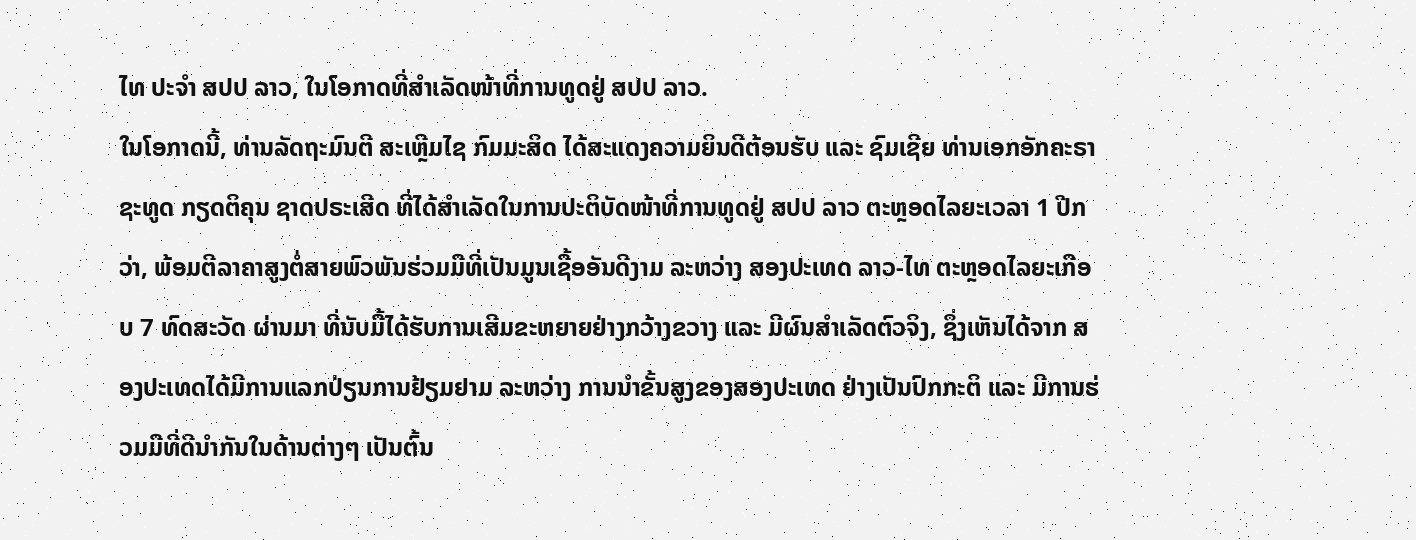ໄທ ປະຈຳ ສປປ ລາວ, ໃນໂອກາດທີ່ສຳເລັດໜ້າທີ່ການທູດຢູ່ ສປປ ລາວ.
ໃນໂອກາດນີ້, ທ່ານລັດຖະມົນຕີ ສະເຫຼີມໄຊ ກົມມະສິດ ໄດ້ສະແດງຄວາມຍິນດີຕ້ອນຮັບ ແລະ ຊົມເຊີຍ ທ່ານເອກອັກຄະຣາຊະທູດ ກຽດຕິຄຸນ ຊາດປຣະເສີດ ທີ່ໄດ້ສຳເລັດໃນການປະຕິບັດໜ້າທີ່ການທູດຢູ່ ສປປ ລາວ ຕະຫຼອດໄລຍະເວລາ 1 ປີກວ່າ, ພ້ອມຕີລາຄາສູງຕໍ່ສາຍພົວພັນຮ່ວມມືທີ່ເປັນມູນເຊື້ອອັນດີງາມ ລະຫວ່າງ ສອງປະເທດ ລາວ-ໄທ ຕະຫຼອດໄລຍະເກືອບ 7 ທົດສະວັດ ຜ່ານມາ ທີ່ນັບມື້ໄດ້ຮັບການເສີມຂະຫຍາຍຢ່າງກວ້າງຂວາງ ແລະ ມີຜົນສໍາເລັດຕົວຈິງ, ຊຶ່ງເຫັນໄດ້ຈາກ ສອງປະເທດໄດ້ມີການແລກປ່ຽນການຢ້ຽມຢາມ ລະຫວ່າງ ການນໍາຂັ້ນສູງຂອງສອງປະເທດ ຢ່າງເປັນປົກກະຕິ ແລະ ມີການຮ່ວມມືທີ່ດີນໍາກັນໃນດ້ານຕ່າງໆ ເປັນຕົ້ນ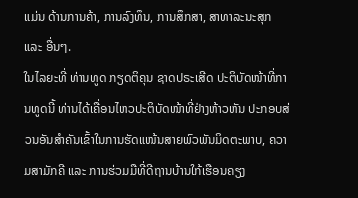ແມ່ນ ດ້ານການຄ້າ, ການລົງທຶນ, ການສຶກສາ, ສາທາລະນະສຸກ ແລະ ອື່ນໆ.
ໃນໄລຍະທີ່ ທ່ານທູດ ກຽດຕິຄຸນ ຊາດປຣະເສີດ ປະຕິບັດໜ້າທີ່ການທູດນີ້ ທ່ານໄດ້ເຄື່ອນໄຫວປະຕິບັດໜ້າທີ່ຢ່າງຫ້າວຫັນ ປະກອບສ່ວນອັນສຳຄັນເຂົ້າໃນການຮັດແໜ້ນສາຍພົວພັນມິດຕະພາບ, ຄວາມສາມັກຄີ ແລະ ການຮ່ວມມືທີ່ດີຖານບ້ານໃກ້ເຮືອນຄຽງ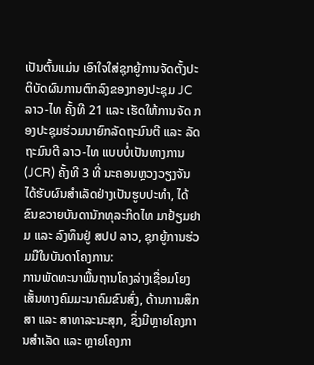ເປັນຕົ້ນແມ່ນ ເອົາໃຈໃສ່ຊຸກຍູ້ການຈັດຕັ້ງປະຕິບັດຜົນການຕົກລົງຂອງກອງປະຊຸມ JC ລາວ-ໄທ ຄັ້ງທີ 21 ແລະ ເຮັດໃຫ້ການຈັດ ກອງປະຊຸມຮ່ວມນາຍົກລັດຖະມົນຕີ ແລະ ລັດຖະມົນຕີ ລາວ-ໄທ ແບບບໍ່ເປັນທາງການ (JCR) ຄັ້ງທີ 3 ທີ່ ນະຄອນຫຼວງວຽງຈັນ ໄດ້ຮັບຜົນສໍາເລັດຢ່າງເປັນຮູບປະທໍາ, ໄດ້ຂົນຂວາຍບັນດານັກທຸລະກິດໄທ ມາຢ້ຽມຢາມ ແລະ ລົງທຶນຢູ່ ສປປ ລາວ, ຊຸກຍູ້ການຮ່ວມມືໃນບັນດາໂຄງການ:
ການພັດທະນາພື້ນຖານໂຄງລ່າງເຊື່ອມໂຍງເສັ້ນທາງຄົມມະນາຄົມຂົນສົ່ງ, ດ້ານການສຶກສາ ແລະ ສາທາລະນະສຸກ, ຊຶ່ງມີຫຼາຍໂຄງການສຳເລັດ ແລະ ຫຼາຍໂຄງກາ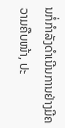ນກໍ່ກຳລັງດຳເນີນການຢ່າງມີຄວາມຄືບໜ້າ, ປະ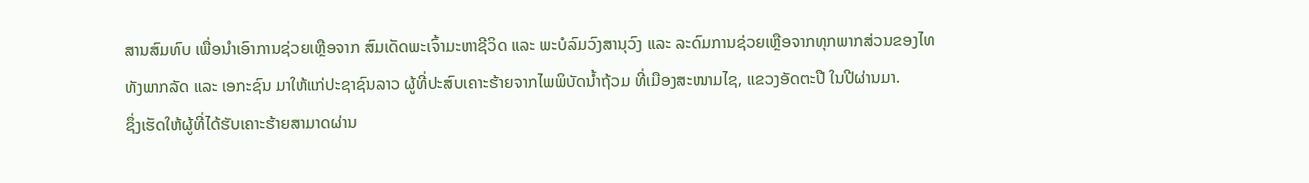ສານສົມທົບ ເພື່ອນຳເອົາການຊ່ວຍເຫຼືອຈາກ ສົມເດັດພະເຈົ້າມະຫາຊີວິດ ແລະ ພະບໍລົມວົງສານຸວົງ ແລະ ລະດົມການຊ່ວຍເຫຼືອຈາກທຸກພາກສ່ວນຂອງໄທ ທັງພາກລັດ ແລະ ເອກະຊົນ ມາໃຫ້ແກ່ປະຊາຊົນລາວ ຜູ້ທີ່ປະສົບເຄາະຮ້າຍຈາກໄພພິບັດນ້ຳຖ້ວມ ທີ່ເມືອງສະໜາມໄຊ, ແຂວງອັດຕະປື ໃນປີຜ່ານມາ.
ຊຶ່ງເຮັດໃຫ້ຜູ້ທີ່ໄດ້ຮັບເຄາະຮ້າຍສາມາດຜ່ານ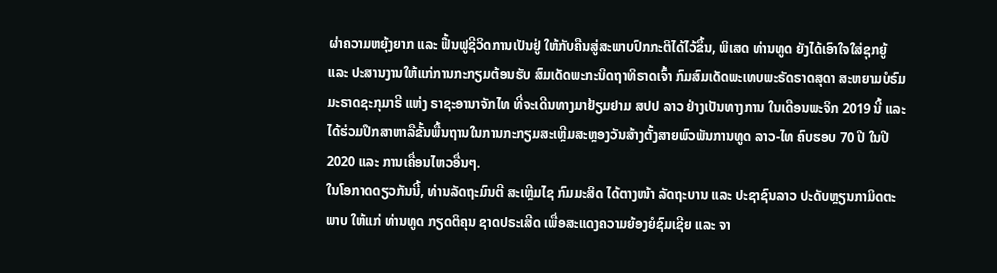ຜ່າຄວາມຫຍຸ້ງຍາກ ແລະ ຟື້ນຟູຊີວິດການເປັນຢູ່ ໃຫ້ກັບຄືນສູ່ສະພາບປົກກະຕິໄດ້ໄວ້ຂຶ້ນ, ພິເສດ ທ່ານທູດ ຍັງໄດ້ເອົາໃຈໃສ່ຊຸກຍູ້ ແລະ ປະສານງານໃຫ້ແກ່ການກະກຽມຕ້ອນຮັບ ສົມເດັດພະກະນິດຖາທິຣາດເຈົ້າ ກົມສົມເດັດພະເທບພະຣັດຣາດສຸດາ ສະຫຍາມບໍຣົມມະຣາດຊະກຸມາຣີ ແຫ່ງ ຣາຊະອານາຈັກໄທ ທີ່ຈະເດີນທາງມາຢ້ຽມຢາມ ສປປ ລາວ ຢ່າງເປັນທາງການ ໃນເດືອນພະຈິກ 2019 ນີ້ ແລະ ໄດ້ຮ່ວມປຶກສາຫາລືຂັ້ນພື້ນຖານໃນການກະກຽມສະເຫຼີມສະຫຼອງວັນສ້າງຕັ້ງສາຍພົວພັນການທູດ ລາວ-ໄທ ຄົບຮອບ 70 ປີ ໃນປີ 2020 ແລະ ການເຄື່ອນໄຫວອື່ນໆ.
ໃນໂອກາດດຽວກັນນີ້, ທ່ານລັດຖະມົນຕີ ສະເຫຼີມໄຊ ກົມມະສິດ ໄດ້ຕາງໜ້າ ລັດຖະບານ ແລະ ປະຊາຊົນລາວ ປະດັບຫຼຽນກາມິດຕະພາບ ໃຫ້ແກ່ ທ່ານທູດ ກຽດຕິຄຸນ ຊາດປຣະເສີດ ເພື່ອສະແດງຄວາມຍ້ອງຍໍຊົມເຊີຍ ແລະ ຈາ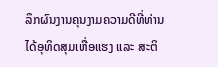ລຶກຜົນງານຄຸນງາມຄວາມດີທີ່ທ່ານໄດ້ອຸທິດສຸມເຫື່ອແຮງ ແລະ ສະຕິ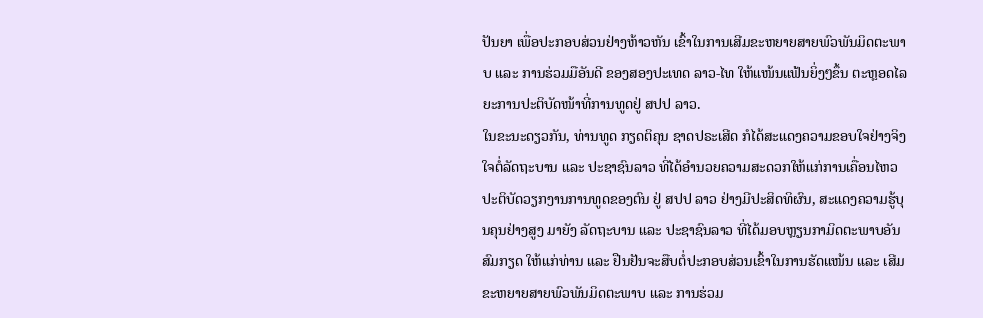ປັນຍາ ເພື່ອປະກອບສ່ວນຢ່າງຫ້າວຫັນ ເຂົ້າໃນການເສີມຂະຫຍາຍສາຍພົວພັນມິດຕະພາບ ແລະ ການຮ່ວມມືອັນດີ ຂອງສອງປະເທດ ລາວ-ໄທ ໃຫ້ແໜ້ນແຟ້ນຍິ່ງໆຂຶ້ນ ຕະຫຼອດໄລຍະການປະຕິບັດໜ້າທີ່ການທູດຢູ່ ສປປ ລາວ.
ໃນຂະນະດຽວກັນ, ທ່ານທູດ ກຽດຕິຄຸນ ຊາດປຣະເສີດ ກໍໄດ້ສະແດງຄວາມຂອບໃຈຢ່າງຈິງໃຈຕໍ່ລັດຖະບານ ແລະ ປະຊາຊົນລາວ ທີ່ໄດ້ອຳນວຍຄວາມສະດວກໃຫ້ແກ່ການເຄື່ອນໄຫວປະຕິບັດວຽກງານການທູດຂອງຕົນ ຢູ່ ສປປ ລາວ ຢ່າງມີປະສິດທິຜົນ, ສະແດງຄວາມຮູ້ບຸນຄຸນຢ່າງສູງ ມາຍັງ ລັດຖະບານ ແລະ ປະຊາຊົນລາວ ທີ່ໄດ້ມອບຫຼຽນກາມິດຕະພາບອັນສົມກຽດ ໃຫ້ແກ່ທ່ານ ແລະ ຢືນຢັນຈະສືບຕໍ່ປະກອບສ່ວນເຂົ້າໃນການຮັດແໜ້ນ ແລະ ເສີມຂະຫຍາຍສາຍພົວພັນມິດຕະພາບ ແລະ ການຮ່ວມ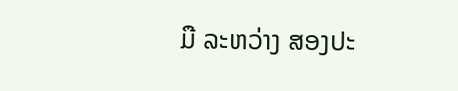ມື ລະຫວ່າງ ສອງປະ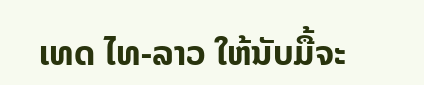ເທດ ໄທ-ລາວ ໃຫ້ນັບມື້ຈະ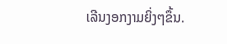ເລີນງອກງາມຍິ່ງໆຂຶ້ນ.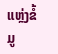ແຫຼ່ງຂໍ້ມູ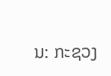ນ: ກະຊວງ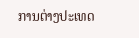ການຕ່າງປະເທດ